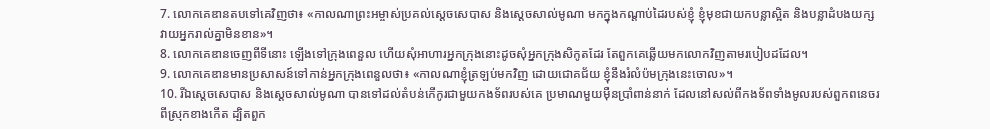7. លោកគេឌានតបទៅគេវិញថា៖ «កាលណាព្រះអម្ចាស់ប្រគល់ស្ដេចសេបាស និងស្ដេចសាល់មូណា មកក្នុងកណ្ដាប់ដៃរបស់ខ្ញុំ ខ្ញុំមុខជាយកបន្លាស្អិត និងបន្លាដំបងយក្ស វាយអ្នករាល់គ្នាមិនខាន»។
8. លោកគេឌានចេញពីទីនោះ ឡើងទៅក្រុងពេនួល ហើយសុំអាហារអ្នកក្រុងនោះដូចសុំអ្នកក្រុងសិកូតដែរ តែពួកគេឆ្លើយមកលោកវិញតាមរបៀបដដែល។
9. លោកគេឌានមានប្រសាសន៍ទៅកាន់អ្នកក្រុងពេនួលថា៖ «កាលណាខ្ញុំត្រឡប់មកវិញ ដោយជោគជ័យ ខ្ញុំនឹងរំលំប៉មក្រុងនេះចោល»។
10. រីឯស្ដេចសេបាស និងស្ដេចសាល់មូណា បានទៅដល់តំបន់កើកូរជាមួយកងទ័ពរបស់គេ ប្រមាណមួយម៉ឺនប្រាំពាន់នាក់ ដែលនៅសល់ពីកងទ័ពទាំងមូលរបស់ពួកពនេចរពីស្រុកខាងកើត ដ្បិតពួក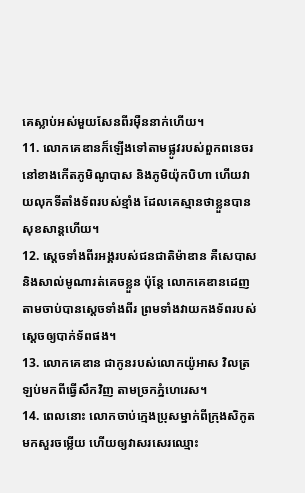គេស្លាប់អស់មួយសែនពីរម៉ឺននាក់ហើយ។
11. លោកគេឌានក៏ឡើងទៅតាមផ្លូវរបស់ពួកពនេចរ នៅខាងកើតភូមិណូបាស និងភូមិយ៉ុកបិហា ហើយវាយលុកទីតាំងទ័ពរបស់ខ្មាំង ដែលគេស្មានថាខ្លួនបានសុខសាន្តហើយ។
12. ស្ដេចទាំងពីរអង្គរបស់ជនជាតិម៉ាឌាន គឺសេបាស និងសាល់មូណារត់គេចខ្លួន ប៉ុន្តែ លោកគេឌានដេញតាមចាប់បានស្ដេចទាំងពីរ ព្រមទាំងវាយកងទ័ពរបស់ស្ដេចឲ្យបាក់ទ័ពផង។
13. លោកគេឌាន ជាកូនរបស់លោកយ៉ូអាស វិលត្រឡប់មកពីធ្វើសឹកវិញ តាមច្រកភ្នំហេរេស។
14. ពេលនោះ លោកចាប់ក្មេងប្រុសម្នាក់ពីក្រុងសិកូត មកសួរចម្លើយ ហើយឲ្យវាសរសេរឈ្មោះ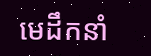មេដឹកនាំ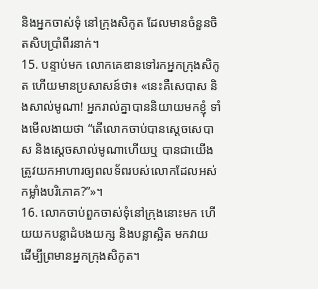និងអ្នកចាស់ទុំ នៅក្រុងសិកូត ដែលមានចំនួនចិតសិបប្រាំពីរនាក់។
15. បន្ទាប់មក លោកគេឌានទៅរកអ្នកក្រុងសិកូត ហើយមានប្រសាសន៍ថា៖ «នេះគឺសេបាស និងសាល់មូណា! អ្នករាល់គ្នាបាននិយាយមកខ្ញុំ ទាំងមើលងាយថា “តើលោកចាប់បានស្ដេចសេបាស និងស្ដេចសាល់មូណាហើយឬ បានជាយើងត្រូវយកអាហារឲ្យពលទ័ពរបស់លោកដែលអស់កម្លាំងបរិភោគ?”»។
16. លោកចាប់ពួកចាស់ទុំនៅក្រុងនោះមក ហើយយកបន្លាដំបងយក្ស និងបន្លាស្អិត មកវាយ ដើម្បីព្រមានអ្នកក្រុងសិកូត។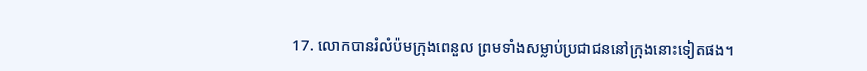17. លោកបានរំលំប៉មក្រុងពេនួល ព្រមទាំងសម្លាប់ប្រជាជននៅក្រុងនោះទៀតផង។